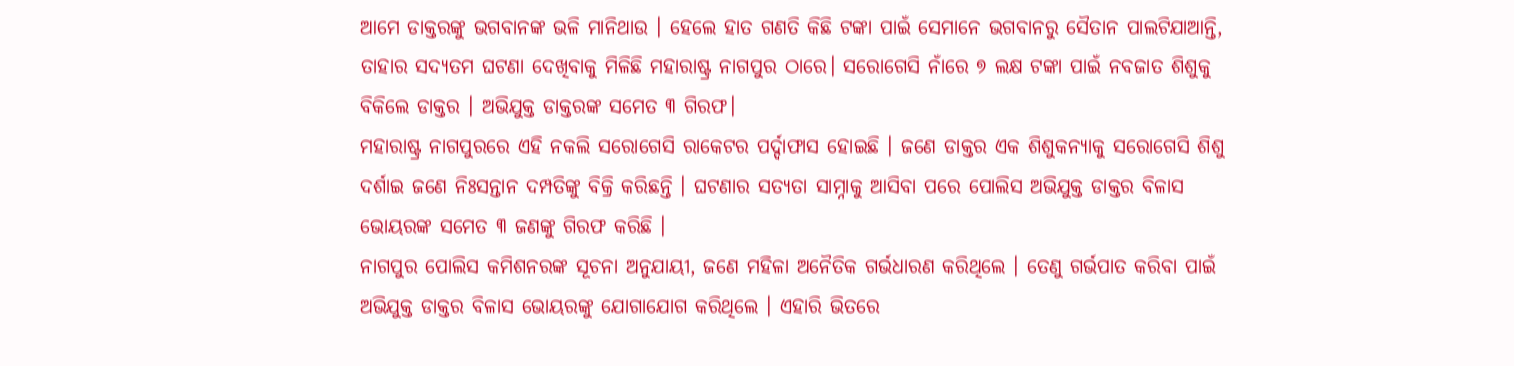ଆମେ ଡାକ୍ତରଙ୍କୁ ଭଗବାନଙ୍କ ଭଳି ମାନିଥାଉ । ହେଲେ ହାତ ଗଣତି କିଛି ଟଙ୍କା ପାଇଁ ସେମାନେ ଭଗବାନରୁ ସୈତାନ ପାଲଟିଯାଆନ୍ତି, ତାହାର ସଦ୍ୟତମ ଘଟଣା ଦେଖିବାକୁ ମିଳିଛି ମହାରାଷ୍ଟ୍ର ନାଗପୁର ଠାରେ। ସରୋଗେସି ନାଁରେ ୭ ଲକ୍ଷ ଟଙ୍କା ପାଇଁ ନବଜାତ ଶିଶୁକୁ ବିକିଲେ ଡାକ୍ତର । ଅଭିଯୁକ୍ତ ଡାକ୍ତରଙ୍କ ସମେତ ୩ ଗିରଫ।
ମହାରାଷ୍ଟ୍ର ନାଗପୁରରେ ଏହି ନକଲି ସରୋଗେସି ରାକେଟର ପର୍ଦ୍ଦାଫାସ ହୋଇଛି । ଜଣେ ଡାକ୍ତର ଏକ ଶିଶୁକନ୍ୟାକୁ ସରୋଗେସି ଶିଶୁ ଦର୍ଶାଇ ଜଣେ ନିଃସନ୍ତାନ ଦମ୍ପତିଙ୍କୁ ବିକ୍ରି କରିଛନ୍ତି । ଘଟଣାର ସତ୍ୟତା ସାମ୍ନାକୁ ଆସିବା ପରେ ପୋଲିସ ଅଭିଯୁକ୍ତ ଡାକ୍ତର ବିଳାସ ଭୋୟରଙ୍କ ସମେତ ୩ ଜଣଙ୍କୁ ଗିରଫ କରିଛି ।
ନାଗପୁର ପୋଲିସ କମିଶନରଙ୍କ ସୂଚନା ଅନୁଯାୟୀ, ଜଣେ ମହିଳା ଅନୈତିକ ଗର୍ଭଧାରଣ କରିଥିଲେ । ତେଣୁ ଗର୍ଭପାତ କରିବା ପାଇଁ ଅଭିଯୁକ୍ତ ଡାକ୍ତର ବିଳାସ ଭୋୟରଙ୍କୁ ଯୋଗାଯୋଗ କରିଥିଲେ । ଏହାରି ଭିତରେ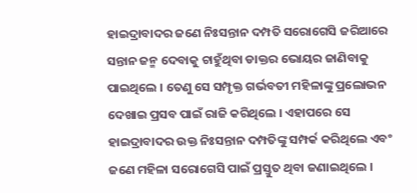ହାଇଦ୍ରାବାଦର ଜଣେ ନିଃସନ୍ତାନ ଦମ୍ପତି ସରୋଗେସି ଜରିଆରେ ସନ୍ତାନ ଜନ୍ମ ଦେବାକୁ ଚାହୁଁଥିବା ଡାକ୍ତର ଭୋୟର ଜାଣିବାକୁ ପାଇଥିଲେ । ତେଣୁ ସେ ସମ୍ପୃକ୍ତ ଗର୍ଭବତୀ ମହିଳାଙ୍କୁ ପ୍ରଲୋଭନ ଦେଖାଇ ପ୍ରସବ ପାଇଁ ରାଜି କରିଥିଲେ । ଏହାପରେ ସେ ହାଇଦ୍ରାବାଦର ଉକ୍ତ ନିଃସନ୍ତାନ ଦମ୍ପତିଙ୍କୁ ସମ୍ପର୍କ କରିଥିଲେ ଏବଂ ଜଣେ ମହିଳା ସରୋଗେସି ପାଇଁ ପ୍ରସ୍ତୁତ ଥିବା ଜଣାଇଥିଲେ ।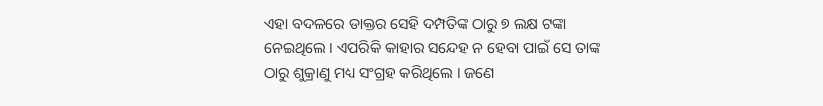ଏହା ବଦଳରେ ଡାକ୍ତର ସେହି ଦମ୍ପତିଙ୍କ ଠାରୁ ୭ ଲକ୍ଷ ଟଙ୍କା ନେଇଥିଲେ । ଏପରିକି କାହାର ସନ୍ଦେହ ନ ହେବା ପାଇଁ ସେ ତାଙ୍କ ଠାରୁ ଶୁକ୍ରାଣୁ ମଧ୍ୟ ସଂଗ୍ରହ କରିଥିଲେ । ଜଣେ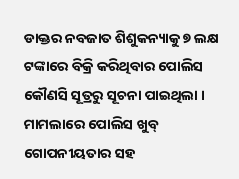ଡାକ୍ତର ନବଜାତ ଶିଶୁକନ୍ୟାକୁ ୭ ଲକ୍ଷ ଟଙ୍କାରେ ବିକ୍ରି କରିଥିବାର ପୋଲିସ କୌଣସି ସୂତ୍ରରୁ ସୂଚନା ପାଇଥିଲା । ମାମଲାରେ ପୋଲିସ ଖୁବ୍ ଗୋପନୀୟତାର ସହ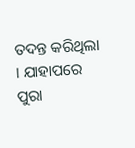ତଦନ୍ତ କରିଥିଲା । ଯାହାପରେ ପୁରା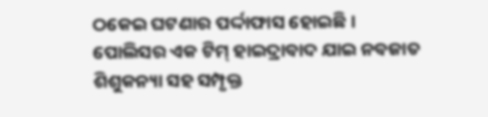ଠକେଇ ଘଟଣାର ପର୍ଦ୍ଦାଫାସ ହୋଇଛି । ପୋଲିସର ଏକ ଟିମ୍ ହାଇଦ୍ରାବାଦ ଯାଇ ନବଜାତ ଶିଶୁକନ୍ୟା ସହ ସମ୍ପୃକ୍ତ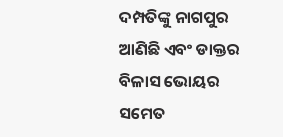ଦମ୍ପତିଙ୍କୁ ନାଗପୁର ଆଣିଛି ଏବଂ ଡାକ୍ତର ବିଳାସ ଭୋୟର ସମେତ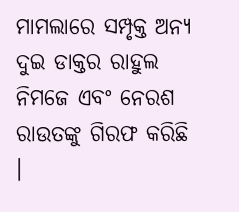ମାମଲାରେ ସମ୍ପୃକ୍ତ ଅନ୍ୟ ଦୁଇ ଡାକ୍ତର ରାହୁଲ ନିମଜେ ଏବଂ ନେରଶ ରାଉତଙ୍କୁ ଗିରଫ କରିଛି ।